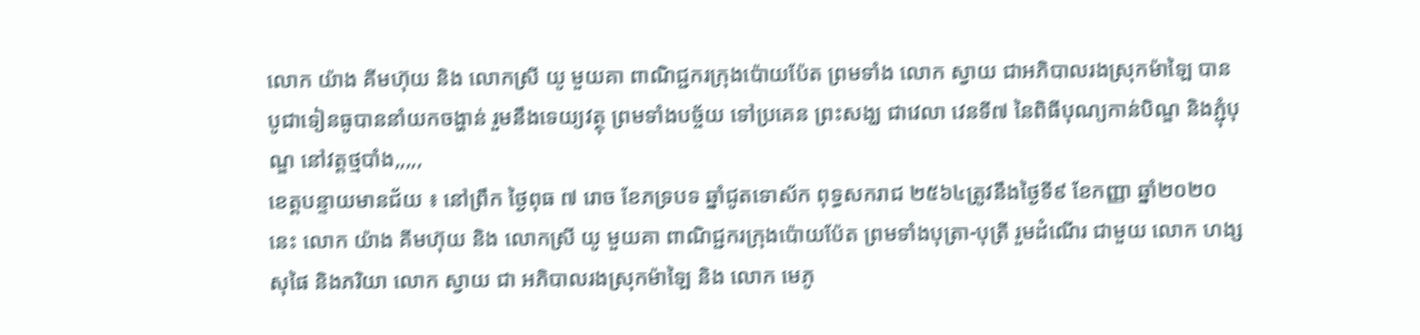លោក យ៉ាង គីមហ៊ុយ និង លោកស្រី យូ មួយគា ពាណិជ្ជករក្រុងប៉ោយប៉ែត ព្រមទាំង លោក ស្វាយ ជាអភិបាលរងស្រុកម៉ាឡៃ បានបូជាទៀនធូបាននាំយកចង្ហាន់ រួមនឹងទេយ្យវត្ថុ ព្រមទាំងបច្ច័យ ទៅប្រគេន ព្រះសង្ឃ ជាវេលា វេនទី៧ នៃពិធីបុណ្យកាន់បិណ្ឌ និងភ្ជុំបុណ្ឌ នៅវត្តថ្មបាំង,,,,,
ខេត្តបន្ទាយមានជ័យ ៖ នៅព្រឹក ថ្ងៃពុធ ៧ រោច ខែភទ្របទ ឆ្នាំជូតទោស័ក ពុទ្ធសករាជ ២៥៦៤ត្រូវនឹងថ្ងៃទី៩ ខែកញ្ញា ឆ្នាំ២០២០ នេះ លោក យ៉ាង គីមហ៊ុយ និង លោកស្រី យូ មួយគា ពាណិជ្ជករក្រុងប៉ោយប៉ែត ព្រមទាំងបុត្រា-បុត្រី រួមដំណើរ ជាមួយ លោក ហង្ស សុផៃ និងភរិយា លោក ស្វាយ ជា អភិបាលរងស្រុកម៉ាឡៃ និង លោក មេភូ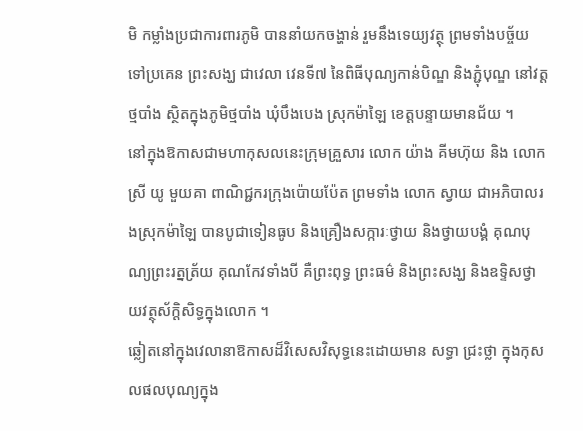មិ កម្លាំងប្រជាការពារភូមិ បាននាំយកចង្ហាន់ រួមនឹងទេយ្យវត្ថុ ព្រមទាំងបច្ច័យ ទៅប្រគេន ព្រះសង្ឃ ជាវេលា វេនទី៧ នៃពិធីបុណ្យកាន់បិណ្ឌ និងភ្ជុំបុណ្ឌ នៅវត្តថ្មបាំង ស្ថិតក្នុងភូមិថ្មបាំង ឃុំបឹងបេង ស្រុកម៉ាឡៃ ខេត្តបន្ទាយមានជ័យ ។
នៅក្នុងឱកាសជាមហាកុសលនេះក្រុមគ្រួសារ លោក យ៉ាង គីមហ៊ុយ និង លោកស្រី យូ មួយគា ពាណិជ្ជករក្រុងប៉ោយប៉ែត ព្រមទាំង លោក ស្វាយ ជាអភិបាលរងស្រុកម៉ាឡៃ បានបូជាទៀនធូប និងគ្រឿងសក្ការៈថ្វាយ និងថ្វាយបង្គំ គុណបុណ្យព្រះរត្នត្រ័យ គុណកែវទាំងបី គឺព្រះពុទ្ធ ព្រះធម៌ និងព្រះសង្ឃ និងឧទ្ទិសថ្វាយវត្ថុស័ក្ដិសិទ្ធក្នុងលោក ។
ឆ្លៀតនៅក្នុងវេលានាឱកាសដ៏វិសេសវិសុទ្ធនេះដោយមាន សទ្ធា ជ្រះថ្លា ក្នុងកុសលផលបុណ្យក្នុង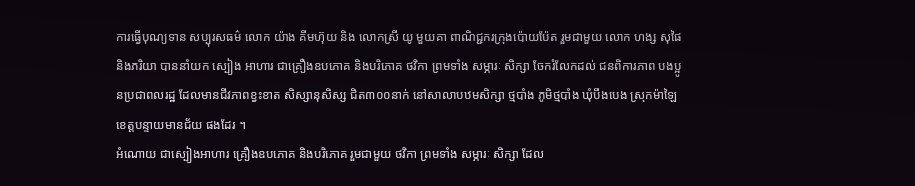ការធ្វើបុណ្យទាន សប្បុរសធម៌ លោក យ៉ាង គីមហ៊ុយ និង លោកស្រី យូ មួយគា ពាណិជ្ជករក្រុងប៉ោយប៉ែត រួមជាមួយ លោក ហង្ស សុផៃ និងភរិយា បាននាំយក ស្បៀង អាហារ ជាគ្រឿងឧបភោគ និងបរិភោគ ថវិកា ព្រមទាំង សម្ភារៈ សិក្សា ចែករំលែកដល់ ជនពិការភាព បងប្អូនប្រជាពលរដ្ឋ ដែលមានជីវភាពខ្វះខាត សិស្សានុសិស្ស ជិត៣០០នាក់ នៅសាលាបឋមសិក្សា ថ្មបាំង ភូមិថ្មបាំង ឃុំបឹងបេង ស្រុកម៉ាឡៃ ខេត្តបន្ទាយមានជ័យ ផងដែរ ។
អំណោយ ជាស្បៀងអាហារ គ្រឿងឧបភោគ និងបរិភោគ រួមជាមួយ ថវិកា ព្រមទាំង សម្ភារៈ សិក្សា ដែល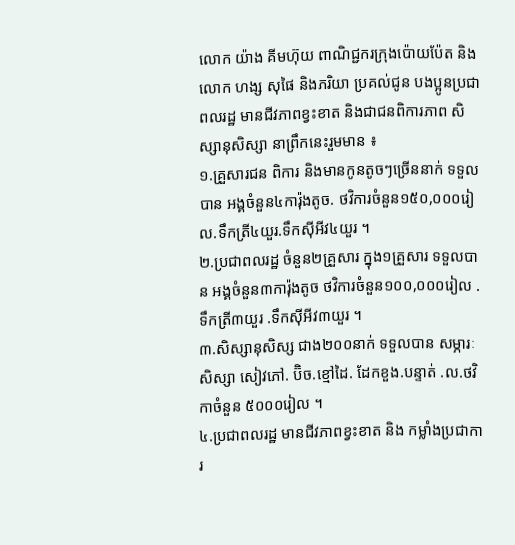លោក យ៉ាង គីមហ៊ុយ ពាណិជ្ជករក្រុងប៉ោយប៉ែត និងលោក ហង្ស សុផៃ និងភរិយា ប្រគល់ជូន បងប្អូនប្រជាពលរដ្ឋ មានជីវភាពខ្វះខាត និងជាជនពិការភាព សិស្សានុសិស្សា នាព្រឹកនេះរួមមាន ៖
១.គ្រួសារជន ពិការ និងមានកូនតូចៗច្រើននាក់ ទទួលបាន អង្គចំនួន៤ការ៉ុងតូច. ថវិការចំនួន១៥០,០០០រៀល.ទឹកត្រី៤យួរ.ទឹកស៊ីអីវ៤យួរ ។
២.ប្រជាពលរដ្ឋ ចំនួន២គ្រួសារ ក្នុង១គ្រួសារ ទទួលបាន អង្គចំនួន៣ការ៉ុងតូច ថវិការចំនួន១០០,០០០រៀល .ទឹកត្រី៣យួរ .ទឹកស៊ីអីវ៣យួរ ។
៣.សិស្សានុសិស្ស ជាង២០០នាក់ ទទួលបាន សម្ភារៈ សិស្សា សៀវភៅ. ប៊ិច.ខ្មៅដៃ. ដែកខួង.បន្ទាត់ .ល.ថវិកាចំនួន ៥០០០រៀល ។
៤.ប្រជាពលរដ្ឋ មានជីវភាពខ្វះខាត និង កម្លាំងប្រជាការ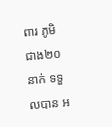ពារ ភូមិ ជាង២០នាក់ ទទួលបាន អ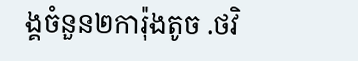ង្គចំនួន២ការ៉ុងតូច .ថវិ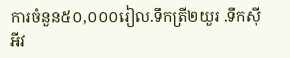ការចំនួន៥០,០០០រៀល.ទឹកត្រី២យួរ .ទឹកស៊ីអីវ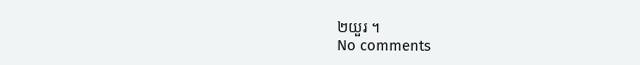២យួរ ។
No comments